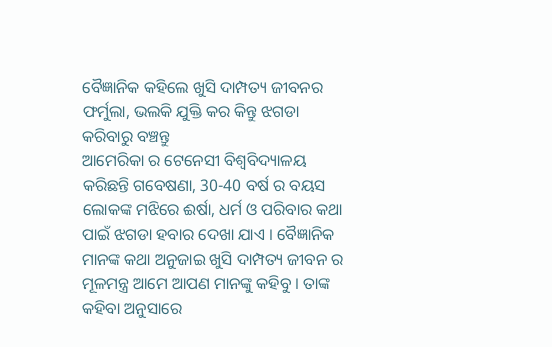ବୈଜ୍ଞାନିକ କହିଲେ ଖୁସି ଦାମ୍ପତ୍ୟ ଜୀବନର ଫର୍ମୁଲା, ଭଲକି ଯୁକ୍ତି କର କିନ୍ତୁ ଝଗଡା କରିବାରୁ ବଞ୍ଚନ୍ତୁ
ଆମେରିକା ର ଟେନେସୀ ବିଶ୍ୱବିଦ୍ୟାଳୟ କରିଛନ୍ତି ଗବେଷଣା, 30-40 ବର୍ଷ ର ବୟସ ଲୋକଙ୍କ ମଝିରେ ଈର୍ଷା, ଧର୍ମ ଓ ପରିବାର କଥା ପାଇଁ ଝଗଡା ହବାର ଦେଖା ଯାଏ । ବୈଜ୍ଞାନିକ ମାନଙ୍କ କଥା ଅନୁଜାଇ ଖୁସି ଦାମ୍ପତ୍ୟ ଜୀବନ ର ମୂଳମନ୍ତ୍ର ଆମେ ଆପଣ ମାନଙ୍କୁ କହିବୁ । ତାଙ୍କ କହିବା ଅନୁସାରେ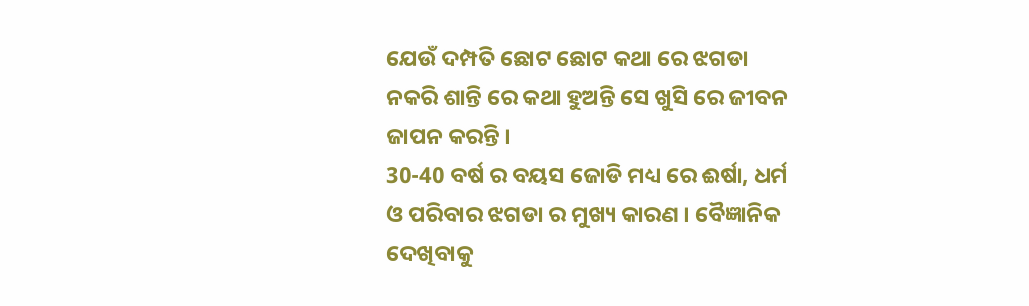ଯେଉଁ ଦମ୍ପତି ଛୋଟ ଛୋଟ କଥା ରେ ଝଗଡା ନକରି ଶାନ୍ତି ରେ କଥା ହୁଅନ୍ତି ସେ ଖୁସି ରେ ଜୀବନ ଜାପନ କରନ୍ତି ।
30-40 ବର୍ଷ ର ବୟସ ଜୋଡି ମଧ୍ୟ ରେ ଈର୍ଷା, ଧର୍ମ ଓ ପରିବାର ଝଗଡା ର ମୁଖ୍ୟ କାରଣ । ବୈଜ୍ଞାନିକ ଦେଖିବାକୁ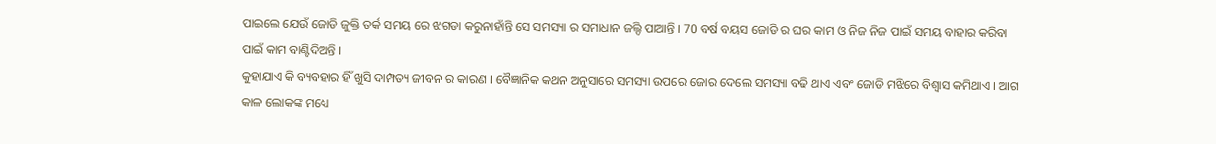ପାଇଲେ ଯେଉଁ ଜୋଡି ଜୁକ୍ତି ତର୍କ ସମୟ ରେ ଝଗଡା କରୁନାହାଁନ୍ତି ସେ ସମସ୍ୟା ର ସମାଧାନ ଜଲ୍ଦି ପାଆନ୍ତି । 70 ବର୍ଷ ବୟସ ଜୋଡି ର ଘର କାମ ଓ ନିଜ ନିଜ ପାଇଁ ସମୟ ବାହାର କରିବା ପାଇଁ କାମ ବାଣ୍ଟିଦିଅନ୍ତି ।
କୁହାଯାଏ କି ବ୍ୟବହାର ହିଁ ଖୁସି ଦାମ୍ପତ୍ୟ ଜୀବନ ର କାରଣ । ବୈଜ୍ଞାନିକ କଥନ ଅନୁସାରେ ସମସ୍ୟା ଉପରେ ଜୋର ଦେଲେ ସମସ୍ୟା ବଢି ଥାଏ ଏବଂ ଜୋଡି ମଝିରେ ବିଶ୍ବାସ କମିଥାଏ । ଆଗ କାଳ ଲୋକଙ୍କ ମଧ୍ୟେ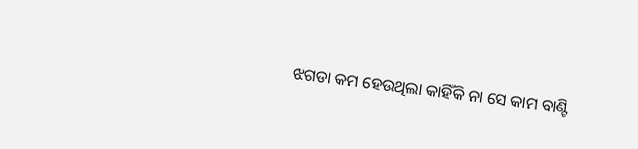ଝଗଡା କମ ହେଉଥିଲା କାହିଁକି ନା ସେ କାମ ବାଣ୍ଟି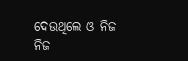ଦେଉଥିଲେ ଓ ନିଜ ନିଜ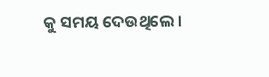କୁ ସମୟ ଦେଉଥିଲେ ।